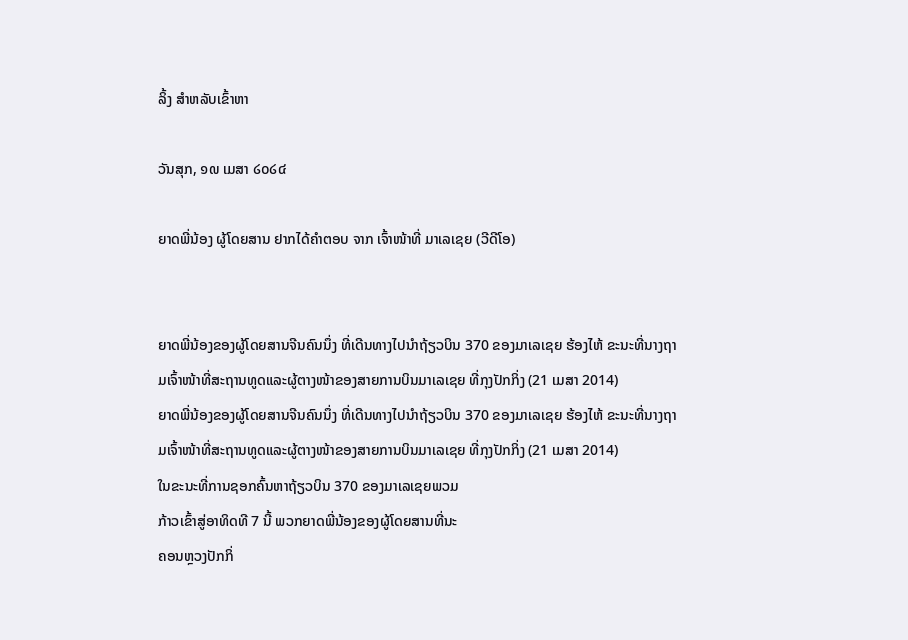ລິ້ງ ສຳຫລັບເຂົ້າຫາ

ວັນສຸກ, ໑໙ ເມສາ ໒໐໒໔

ຍາດພີ່ນ້ອງ ຜູ້ໂດຍສານ ຢາກໄດ້ຄຳຕອບ ຈາກ ເຈົ້າໜ້າທີ່ ມາເລເຊຍ (ວີດີໂອ)


ຍາດພີ່ນ້ອງຂອງຜູ້ໂດຍສານຈີນຄົນນຶ່ງ ທີ່ເດີນທາງໄປນຳຖ້ຽວບິນ 370 ຂອງມາເລເຊຍ ຮ້ອງໄຫ້ ຂະນະທີ່ນາງຖາມເຈົ້າໜ້າທີ່ສະຖານທູດແລະຜູ້ຕາງໜ້າຂອງສາຍການບິນມາເລເຊຍ ທີ່ກຸງປັກກິ່ງ (21 ເມສາ 2014)
ຍາດພີ່ນ້ອງຂອງຜູ້ໂດຍສານຈີນຄົນນຶ່ງ ທີ່ເດີນທາງໄປນຳຖ້ຽວບິນ 370 ຂອງມາເລເຊຍ ຮ້ອງໄຫ້ ຂະນະທີ່ນາງຖາມເຈົ້າໜ້າທີ່ສະຖານທູດແລະຜູ້ຕາງໜ້າຂອງສາຍການບິນມາເລເຊຍ ທີ່ກຸງປັກກິ່ງ (21 ເມສາ 2014)
ໃນຂະນະທີ່ການຊອກຄົ້ນຫາຖ້ຽວບິນ 370 ຂອງມາເລເຊຍພວມ
ກ້າວເຂົ້າສູ່ອາທິດທີ 7 ນີ້ ພວກຍາດພີ່ນ້ອງຂອງຜູ້ໂດຍສານທີ່ນະ
ຄອນຫຼວງປັກກິ່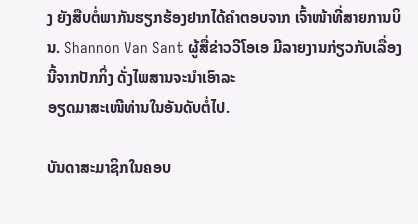ງ ຍັງສືບຕໍ່ພາກັນຮຽກຮ້ອງຢາກໄດ້ຄຳຕອບຈາກ ເຈົ້າໜ້າທີ່ສາຍການບິນ. Shannon Van Sant ຜູ້ສື່ຂ່າວວີໂອເອ ມີລາຍງານກ່ຽວກັບເລື່ອງນີ້ຈາກປັກກິ່ງ ດັ່ງໄພສານຈະນຳເອົາລະ
ອຽດມາສະເໜີທ່ານໃນອັນດັບຕໍ່ໄປ.

ບັນດາສະມາຊິກໃນຄອບ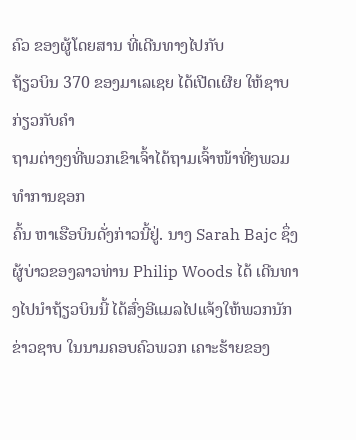ຄົວ ຂອງຜູ້ໂດຍສານ ທີ່ເດີນທາງໄປກັບ
ຖ້ຽວບິນ 370 ຂອງມາເລເຊຍ ໄດ້ເປີດເຜີຍ ໃຫ້ຊາບ ກ່ຽວກັບຄຳ
ຖາມຕ່າງໆທີ່ພວກເຂົາເຈົ້າໄດ້ຖາມເຈົ້າໜ້າທີ່ໆພວມທຳການຊອກ
ຄົ້ນ ຫາເຮືອບິນດັ່ງກ່າວນີ້ຢູ່. ນາງ Sarah Bajc ຊຶ່ງຜູ້ບ່າວຂອງລາວທ່ານ Philip Woods ໄດ້ ເດີນທາງໄປນຳຖ້ຽວບິນນີ້ ໄດ້ສົ່ງອີແມລໄປແຈ້ງໃຫ້ພວກນັກຂ່າວຊາບ ໃນນາມຄອບຄົວພວກ ເຄາະຮ້າຍຂອງ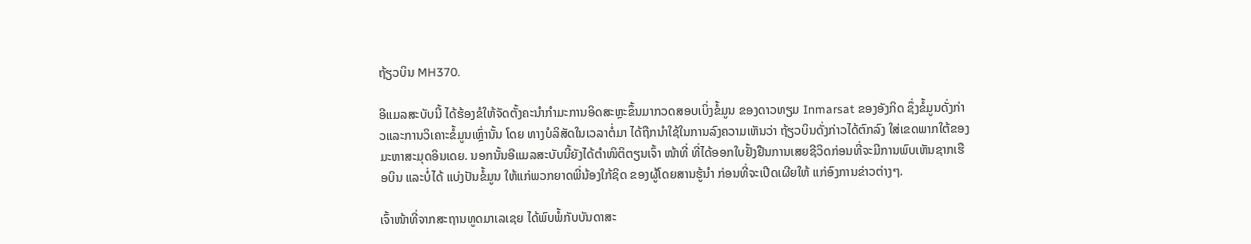ຖ້ຽວບິນ MH370.

ອີແມລສະບັບນີ້ ໄດ້ຮ້ອງຂໍໃຫ້ຈັດຕັ້ງຄະນຳກຳມະການອິດສະຫຼະຂຶ້ນມາກວດສອບເບິ່ງຂໍ້ມູນ ຂອງດາວທຽມ Inmarsat ຂອງອັງກິດ ຊຶ່ງຂໍ້ມູນດັ່ງກ່າວແລະການວິເຄາະຂໍ້ມູນເຫຼົ່ານັ້ນ ໂດຍ ທາງບໍລິສັດໃນເວລາຕໍ່ມາ ໄດ້ຖືກນຳໃຊ້ໃນການລົງຄວາມເຫັນວ່າ ຖ້ຽວບິນດັ່ງກ່າວໄດ້ຕົກລົງ ໃສ່ເຂດພາກໃຕ້ຂອງມະຫາສະມຸດອິນເດຍ. ນອກນັ້ນອີແມລສະບັບນີ້ຍັງໄດ້ຕຳໜິຕິຕຽນເຈົ້າ ໜ້າທີ່ ທີ່ໄດ້ອອກໃບຢັ້ງຢືນການເສຍຊີວິດກ່ອນທີ່ຈະມີການພົບເຫັນຊາກເຮືອບິນ ແລະບໍ່ໄດ້ ແບ່ງປັນຂໍ້ມູນ ໃຫ້ແກ່ພວກຍາດພີ່ນ້ອງໃກ້ຊິດ ຂອງຜູ້ໂດຍສານຮູ້ນຳ ກ່ອນທີ່ຈະເປີດເຜີຍໃຫ້ ແກ່ອົງການຂ່າວຕ່າງໆ.

ເຈົ້າໜ້າທີ່ຈາກສະຖານທູດມາເລເຊຍ ໄດ້ພົບພໍ້ກັບບັນດາສະ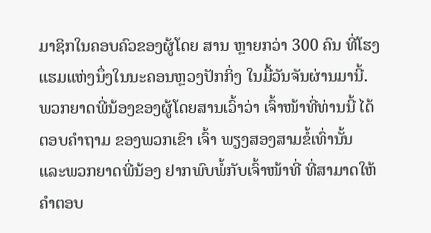ມາຊິກໃນຄອບຄົວຂອງຜູ້ໂດຍ ສານ ຫຼາຍກວ່າ 300 ຄົນ ທີ່ໂຮງແຮມແຫ່ງນຶ່ງໃນນະຄອນຫຼວງປັກກິ່ງ ໃນມື້ວັນຈັນຜ່ານມານີ້. ພວກຍາດພີ່ນ້ອງຂອງຜູ້ໂດຍສານເວົ້າວ່າ ເຈົ້າໜ້າທີ່ທ່ານນີ້ ໄດ້ຕອບຄຳຖາມ ຂອງພວກເຂົາ ເຈົ້າ ພຽງສອງສາມຂໍ້ເທົ່ານັ້ນ ແລະພວກຍາດພີ່ນ້ອງ ຢາກພົບພໍ້ກັບເຈົ້າໜ້າທີ່ ທີ່ສາມາດໃຫ້ ຄຳຕອບ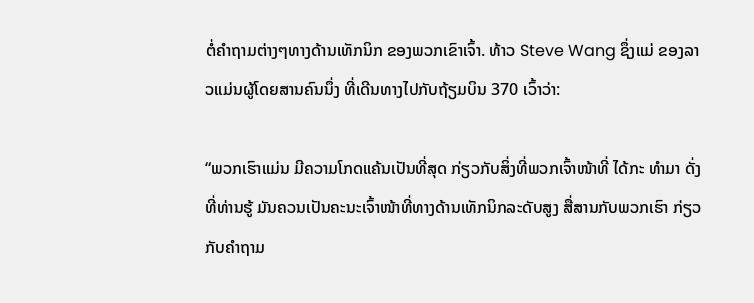ຕໍ່ຄຳຖາມຕ່າງໆທາງດ້ານເທັກນິກ ຂອງພວກເຂົາເຈົ້າ. ທ້າວ Steve Wang ຊຶ່ງແມ່ ຂອງລາວແມ່ນຜູ້ໂດຍສານຄົນນຶ່ງ ທີ່ເດີນທາງໄປກັບຖ້ຽມບິນ 370 ເວົ້າວ່າ:

“ພວກເຮົາແມ່ນ ມີຄວາມໂກດແຄ້ນເປັນທີ່ສຸດ ກ່ຽວກັບສິ່ງທີ່ພວກເຈົ້າໜ້າທີ່ ໄດ້ກະ ທຳມາ ດັ່ງທີ່ທ່ານຮູ້ ມັນຄວນເປັນຄະນະເຈົ້າໜ້າທີ່ທາງດ້ານເທັກນິກລະດັບສູງ ສື່ສານກັບພວກເຮົາ ກ່ຽວກັບຄຳຖາມ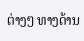ຕ່າງໆ ທາງດ້ານ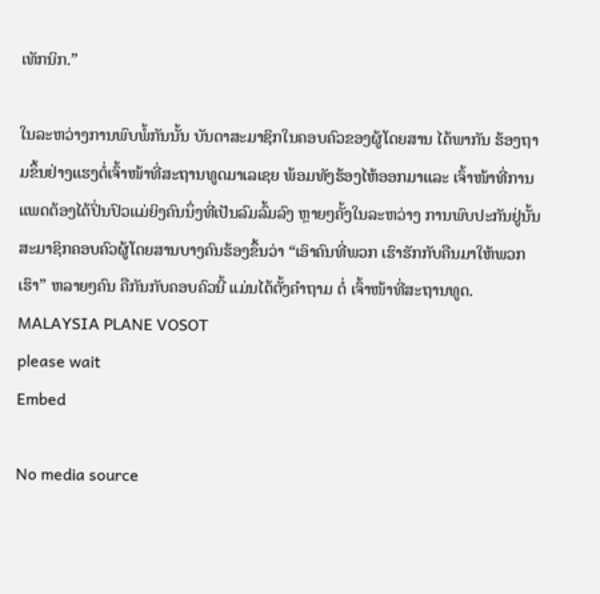ເທັກນິກ.”

ໃນລະຫວ່າງການພົບພໍ້ກັນນັ້ນ ບັນດາສະມາຊິກໃນຄອບຄົວຂອງຜູ້ໂດຍສານ ໄດ້ພາກັນ ຮ້ອງຖາມຂຶ້ນຢ່າງແຮງຕໍ່ເຈົ້າໜ້າທີ່ສະຖານທູດມາເລເຊຍ ພ້ອມທັງຮ້ອງໄຫ້ອອກມາແລະ ເຈົ້າໜ້າທີ່ການແພດຕ້ອງໄດ້ປິ່ນປົວແມ່ຍິງຄົນນຶ່ງທີ່ເປັນລົມລົ້ມລົງ ຫຼາຍໆຄັ້ງໃນລະຫວ່າງ ການພົບປະກັນຢູ່ນັ້ນສະມາຊິກຄອບຄົວຜູ້ໂດຍສານບາງຄົນຮ້ອງຂຶ້ນວ່າ “ເອົາຄົນທີ່ພວກ ເຮົາຮັກກັບຄືນມາໃຫ້ພວກເຮົາ” ຫລາຍໆຄົນ ຄືກັນກັບຄອບຄົວນີ້ ແມ່ນໄດ້ຕັ້ງຄຳຖາມ ຕໍ່ ເຈົ້າໜ້າທີ່ສະຖານທູດ.
MALAYSIA PLANE VOSOT
please wait
Embed

No media source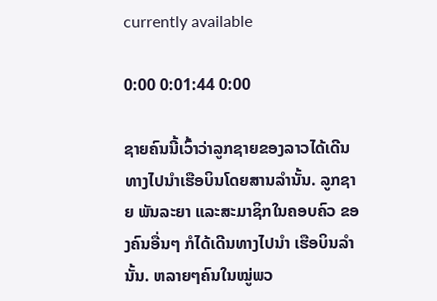currently available

0:00 0:01:44 0:00

ຊາຍຄົນນີ້ເວົ້າວ່າລູກຊາຍຂອງລາວໄດ້ເດີນທາງໄປນຳເຮືອບິນໂດຍສານລຳນັ້ນ. ລູກຊາຍ ພັນລະຍາ ແລະສະມາຊິກໃນຄອບຄົວ ຂອງຄົນອື່ນໆ ກໍໄດ້ເດີນທາງໄປນຳ ເຮືອບິນລຳນັ້ນ. ຫລາຍໆຄົນໃນໝູ່ພວ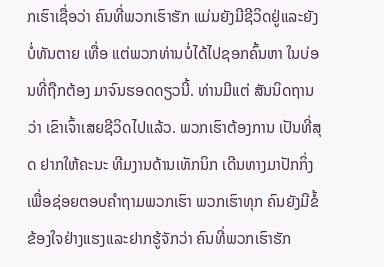ກເຮົາເຊື່ອວ່າ ຄົນທີ່ພວກເຮົາຮັກ ແມ່ນຍັງມີຊີວິດຢູ່ແລະຍັງບໍ່ທັນຕາຍ ເທື່ອ ແຕ່ພວກທ່ານບໍ່ໄດ້ໄປຊອກຄົ້ນຫາ ໃນບ່ອນທີ່ຖືກຕ້ອງ ມາຈົນຮອດດຽວນີ້. ທ່ານມີແຕ່ ສັນນິດຖານວ່າ ເຂົາເຈົ້າເສຍຊີວິດໄປແລ້ວ. ພວກເຮົາຕ້ອງການ ເປັນທີ່ສຸດ ຢາກໃຫ້ຄະນະ ທີມງານດ້ານເທັກນິກ ເດີນທາງມາປັກກິ່ງ ເພື່ອຊ່ອຍຕອບຄຳຖາມພວກເຮົາ ພວກເຮົາທຸກ ຄົນຍັງມີຂໍ້ຂ້ອງໃຈຢ່າງແຮງແລະຢາກຮູ້ຈັກວ່າ ຄົນທີ່ພວກເຮົາຮັກ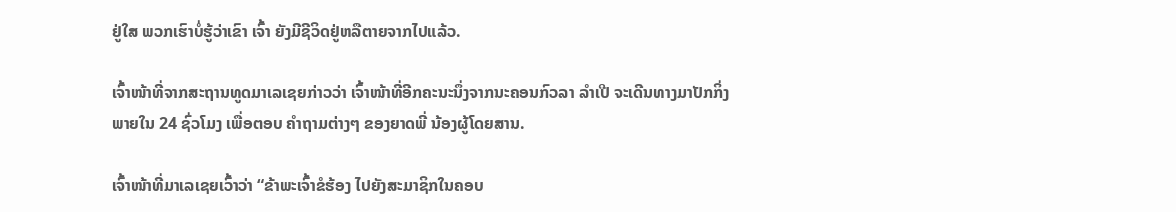ຢູ່ໃສ ພວກເຮົາບໍ່ຮູ້ວ່າເຂົາ ເຈົ້າ ຍັງມີຊີວິດຢູ່ຫລືຕາຍຈາກໄປແລ້ວ.

ເຈົ້າໜ້າທີ່ຈາກສະຖານທູດມາເລເຊຍກ່າວວ່າ ເຈົ້າໜ້າທີ່ອີກຄະນະນຶ່ງຈາກນະຄອນກົວລາ ລຳເປີ ຈະເດີນທາງມາປັກກິ່ງ ພາຍໃນ 24 ຊົ່ວໂມງ ເພື່ອຕອບ ຄຳຖາມຕ່າງໆ ຂອງຍາດພີ່ ນ້ອງຜູ້ໂດຍສານ.

ເຈົ້າໜ້າທີ່ມາເລເຊຍເວົ້າວ່າ “ຂ້າພະເຈົ້າຂໍຮ້ອງ ໄປຍັງສະມາຊິກໃນຄອບ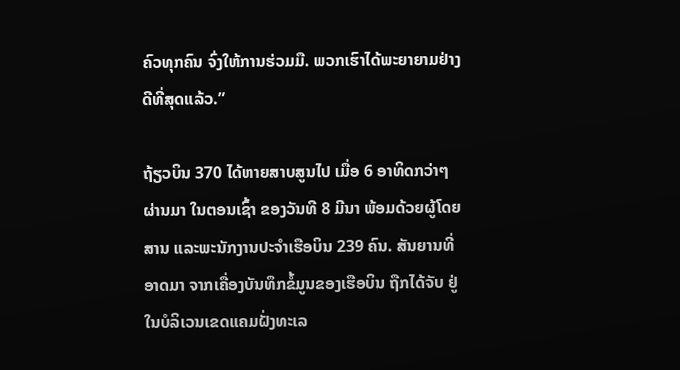ຄົວທຸກຄົນ ຈົ່ງໃຫ້ການຮ່ວມມື. ພວກເຮົາໄດ້ພະຍາຍາມຢ່າງດີທີ່ສຸດແລ້ວ.”

ຖ້ຽວບິນ 370 ໄດ້ຫາຍສາບສູນໄປ ເມື່ອ 6 ອາທິດກວ່າໆຜ່ານມາ ໃນຕອນເຊົ້າ ຂອງວັນທີ 8 ມີນາ ພ້ອມດ້ວຍຜູ້ໂດຍສານ ແລະພະນັກງານປະຈຳເຮືອບິນ 239 ຄົນ. ສັນຍານທີ່ອາດມາ ຈາກເຄື່ອງບັນທຶກຂໍ້ມູນຂອງເຮືອບິນ ຖືກໄດ້ຈັບ ຢູ່ໃນບໍລິເວນເຂດແຄມຝັ່ງທະເລ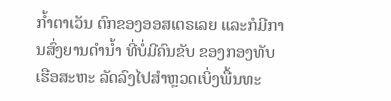ກ້ຳຕາເວັນ ຕົກຂອງອອສເຕຣເລຍ ແລະກໍມີການສົ່ງຍານດຳນ້ຳ ທີ່ບໍ່ມີຄົນຂັບ ຂອງກອງທັບເຮືອສະຫະ ລັດລົງໄປສຳຫຼວດເບິ່ງພື້ນທະ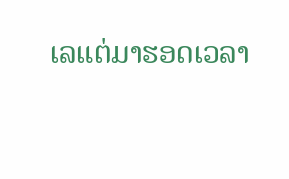ເລແຕ່ມາຮອດເວລາ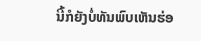ນີ້ກໍຍັງບໍ່ທັນພົບເຫັນຮ່ອ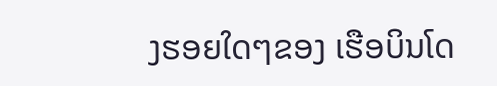ງຮອຍໃດໆຂອງ ເຮືອບິນໂດ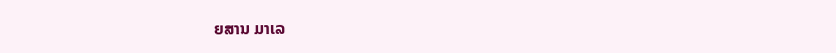ຍສານ ມາເລ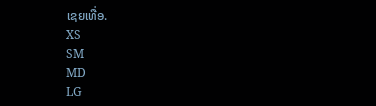ເຊຍເທື່ອ.
XS
SM
MD
LG